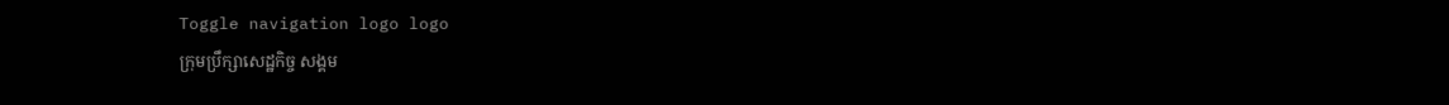Toggle navigation logo logo
ក្រុមប្រឹក្សាសេដ្ឋកិច្ច សង្គម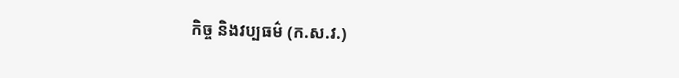កិច្ច និងវប្បធម៌ (ក.ស.វ.)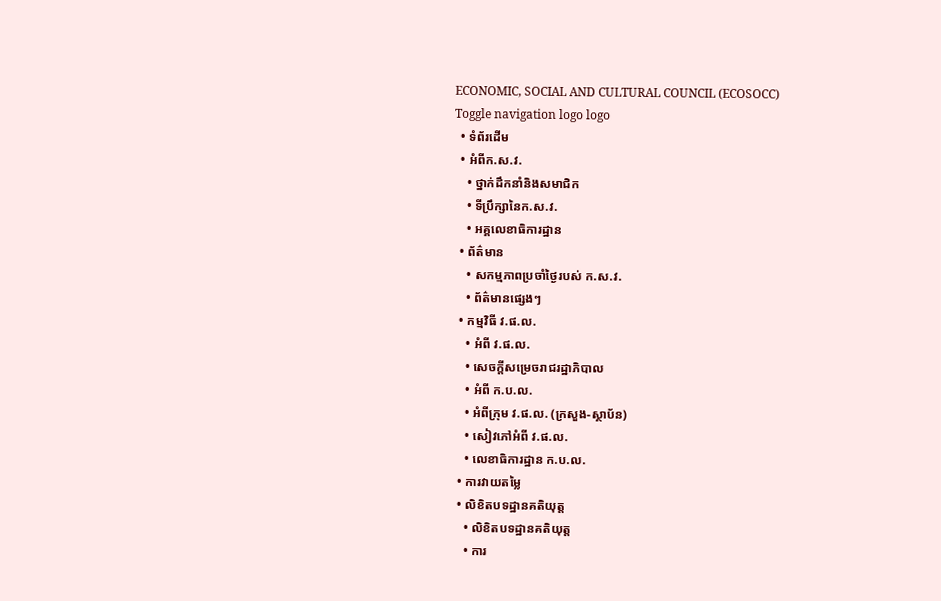ECONOMIC, SOCIAL AND CULTURAL COUNCIL (ECOSOCC)
Toggle navigation logo logo
  • ទំព័រដើម
  • អំពីក.ស.វ.
    • ថ្នាក់ដឹកនាំនិងសមាជិក
    • ទីប្រឹក្សានៃក.ស.វ.
    • អគ្គលេខាធិការដ្ឋាន
  • ព័ត៌មាន
    • សកម្មភាពប្រចាំថ្ងៃរបស់ ក.ស.វ.
    • ព័ត៌មានផ្សេងៗ
  • កម្មវិធី វ.ផ.ល.
    • អំពី វ.ផ.ល.
    • សេចក្ដីសម្រេចរាជរដ្ឋាភិបាល
    • អំពី ក.ប.ល.
    • អំពីក្រុម វ.ផ.ល. (ក្រសួង-ស្ថាប័ន)
    • សៀវភៅអំពី វ.ផ.ល.
    • លេខាធិការដ្ឋាន ក.ប.ល.
  • ការវាយតម្លៃ
  • លិខិតបទដ្ឋានគតិយុត្ត
    • លិខិតបទដ្ឋានគតិយុត្ត
    • ការ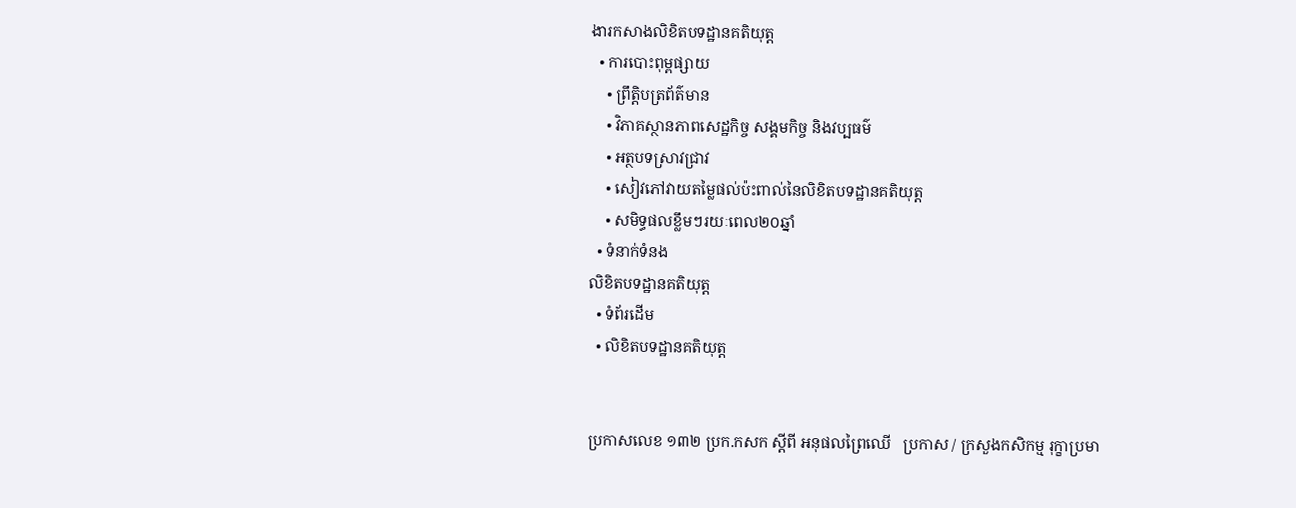ងារកសាងលិខិតបទដ្ឋានគតិយុត្ត
  • ការបោះពុម្ពផ្សាយ
    • ព្រឹត្តិបត្រព័ត៌មាន
    • វិភាគស្ថានភាពសេដ្ឋកិច្ច សង្គមកិច្ច និងវប្បធម៌
    • អត្ថបទស្រាវជ្រាវ
    • សៀវភៅវាយតម្លៃផល់ប៉ះពាល់នៃលិខិតបទដ្ឋានគតិយុត្ត
    • សមិទ្ធផលខ្លឹមៗរយៈពេល២០ឆ្នាំ
  • ទំនាក់ទំនង
លិខិតបទដ្ឋានគតិយុត្ត
  • ទំព័រដើម
  • លិខិតបទដ្ឋានគតិយុត្ត


ប្រកាសលេខ ១៣២ ប្រក.កសក ស្ដីពី អនុផលព្រៃឈើ   ប្រកាស / ក្រសួងកសិកម្ម រុក្ខាប្រមា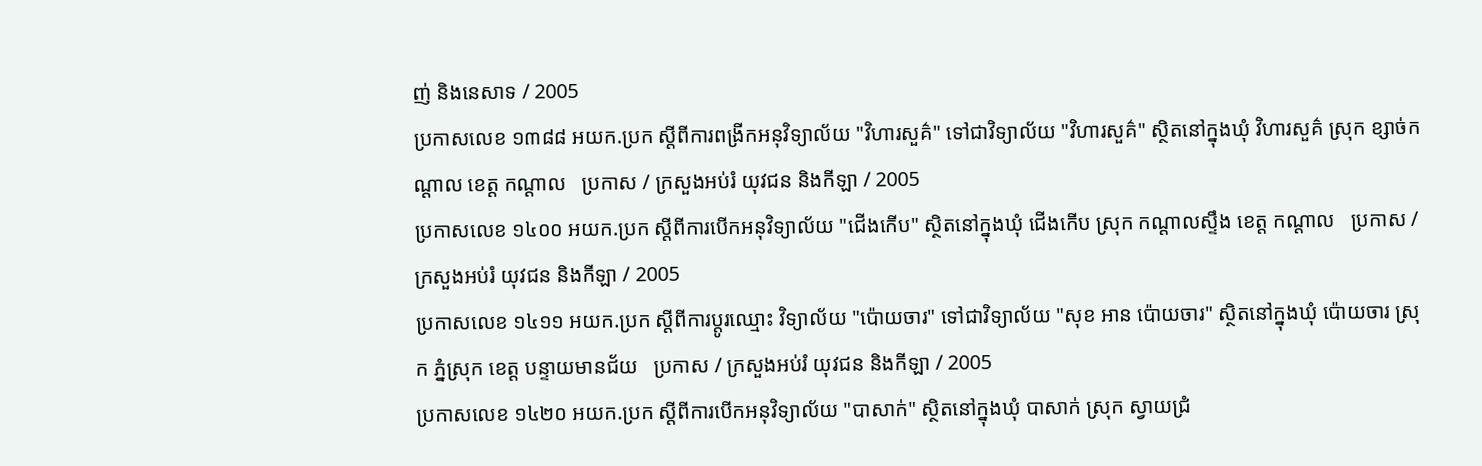ញ់ និងនេសាទ / 2005
ប្រកាសលេខ ១៣៨៨ អយក.ប្រក ស្ដីពីការពង្រីកអនុវិទ្យាល័យ "វិហារសួគ៌" ទៅជាវិទ្យាល័យ "វិហារសួគ៌" ស្ថិតនៅក្នុងឃុំ វិហារសួគ៌ ស្រុក ខ្សាច់កណ្ដាល ខេត្ត កណ្ដាល   ប្រកាស / ក្រសួងអប់រំ យុវជន និងកីឡា / 2005
ប្រកាសលេខ ១៤០០ អយក.ប្រក ស្ដីពីការបើកអនុវិទ្យាល័យ "ជើងកើប" ស្ថិតនៅក្នុងឃុំ ជើងកើប ស្រុក កណ្ដាលស្ទឹង ខេត្ត កណ្ដាល   ប្រកាស / ក្រសួងអប់រំ យុវជន និងកីឡា / 2005
ប្រកាសលេខ ១៤១១ អយក.ប្រក ស្ដីពីការប្តូរឈ្មោះ វិទ្យាល័យ "ប៉ោយចារ" ទៅជាវិទ្យាល័យ "សុខ អាន ប៉ោយចារ" ស្ថិតនៅក្នុងឃុំ ប៉ោយចារ ស្រុក ភ្នំស្រុក ខេត្ត បន្ទាយមានជ័យ   ប្រកាស / ក្រសួងអប់រំ យុវជន និងកីឡា / 2005
ប្រកាសលេខ ១៤២០ អយក.ប្រក ស្ដីពីការបើកអនុវិទ្យាល័យ "បាសាក់" ស្ថិតនៅក្នុងឃុំ បាសាក់ ស្រុក ស្វាយជ្រំ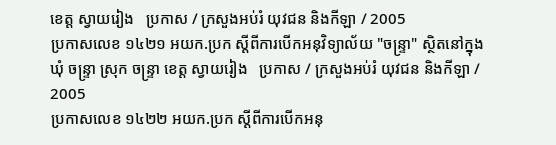ខេត្ត ស្វាយរៀង   ប្រកាស / ក្រសួងអប់រំ យុវជន និងកីឡា / 2005
ប្រកាសលេខ ១៤២១ អយក.ប្រក ស្ដីពីការបើកអនុវិទ្យាល័យ "ចន្រ្ទា" ស្ថិតនៅក្នុងឃុំ ចន្រ្ទា ស្រុក ចន្រ្ទា ខេត្ត ស្វាយរៀង   ប្រកាស / ក្រសួងអប់រំ យុវជន និងកីឡា / 2005
ប្រកាសលេខ ១៤២២ អយក.ប្រក ស្ដីពីការបើកអនុ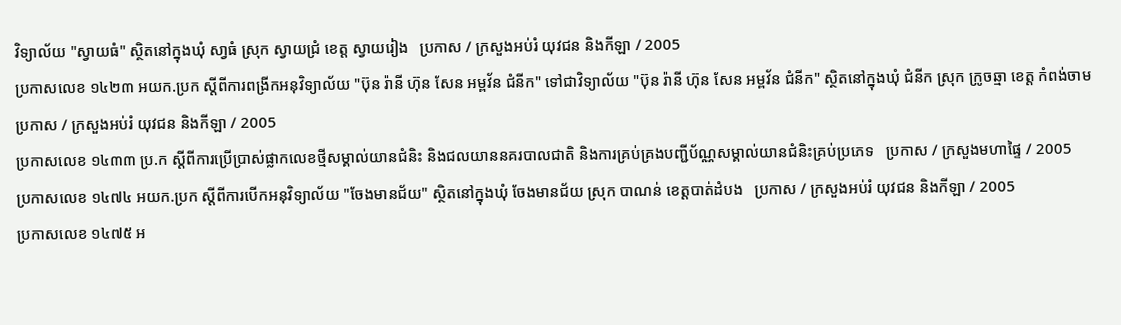វិទ្យាល័យ "ស្វាយធំ" ស្ថិតនៅក្នុងឃុំ សា្វធំ ស្រុក ស្វាយជ្រំ ខេត្ត ស្វាយរៀង   ប្រកាស / ក្រសួងអប់រំ យុវជន និងកីឡា / 2005
ប្រកាសលេខ ១៤២៣ អយក.ប្រក ស្ដីពីការពង្រីកអនុវិទ្យាល័យ "ប៊ុន រ៉ានី ហ៊ុន សែន អម្ពវ័ន ជំនីក" ទៅជាវិទ្យាល័យ "ប៊ុន រ៉ានី ហ៊ុន សែន អម្ពវ័ន ជំនីក" ស្ថិតនៅក្នុងឃុំ ជំនីក ស្រុក ក្រូចឆ្មា ខេត្ត កំពង់ចាម   ប្រកាស / ក្រសួងអប់រំ យុវជន និងកីឡា / 2005
ប្រកាសលេខ ១៤៣៣ ប្រ.ក ស្ដីពីការប្រើប្រាស់ផ្លាកលេខថ្មីសម្គាល់យានជំនិះ និងជលយាននគរបាលជាតិ និងការគ្រប់គ្រងបញ្ជីប័ណ្ណសម្គាល់យានជំនិះគ្រប់ប្រភេទ   ប្រកាស / ក្រសួងមហាផ្ទៃ / 2005
ប្រកាសលេខ ១៤៧៤ អយក.ប្រក ស្ដីពីការបើកអនុវិទ្យាល័យ "ចែងមានជ័យ" ស្ថិតនៅក្នុងឃុំ ចែងមានជ័យ ស្រុក បាណន់ ខេត្តបាត់ដំបង   ប្រកាស / ក្រសួងអប់រំ យុវជន និងកីឡា / 2005
ប្រកាសលេខ ១៤៧៥ អ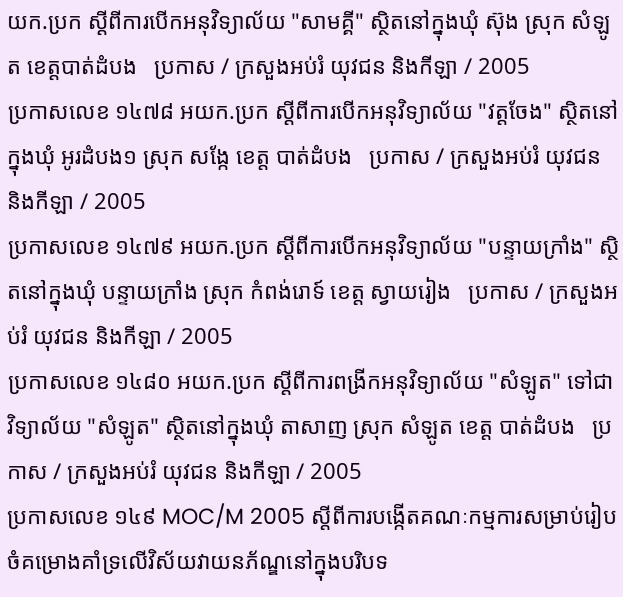យក.ប្រក ស្ដីពីការបើកអនុវិទ្យាល័យ "សាមគ្គី" ស្ថិតនៅក្នុងឃុំ ស៊ុង ស្រុក សំឡូត ខេត្តបាត់ដំបង   ប្រកាស / ក្រសួងអប់រំ យុវជន និងកីឡា / 2005
ប្រកាសលេខ ១៤៧៨ អយក.ប្រក ស្ដីពីការបើកអនុវិទ្យាល័យ "វត្តចែង" ស្ថិតនៅក្នុងឃុំ អូរដំបង១ ស្រុក សង្កែ ខេត្ត បាត់ដំបង   ប្រកាស / ក្រសួងអប់រំ យុវជន និងកីឡា / 2005
ប្រកាសលេខ ១៤៧៩ អយក.ប្រក ស្ដីពីការបើកអនុវិទ្យាល័យ "បន្ទាយក្រាំង" ស្ថិតនៅក្នុងឃុំ បន្ទាយក្រាំង ស្រុក កំពង់រោទ៍ ខេត្ត ស្វាយរៀង   ប្រកាស / ក្រសួងអប់រំ យុវជន និងកីឡា / 2005
ប្រកាសលេខ ១៤៨០ អយក.ប្រក ស្ដីពីការពង្រីកអនុវិទ្យាល័យ "សំឡូត" ទៅជាវិទ្យាល័យ "សំឡូត" ស្ថិតនៅក្នុងឃុំ តាសាញ ស្រុក សំឡូត ខេត្ត បាត់ដំបង   ប្រកាស / ក្រសួងអប់រំ យុវជន និងកីឡា / 2005
ប្រកាសលេខ ១៤៩ MOC/M 2005 ស្ដីពីការបង្កើតគណៈកម្មការសម្រាប់រៀបចំគម្រោងគាំទ្រលើវិស័យវាយនភ័ណ្ឌនៅក្នុងបរិបទ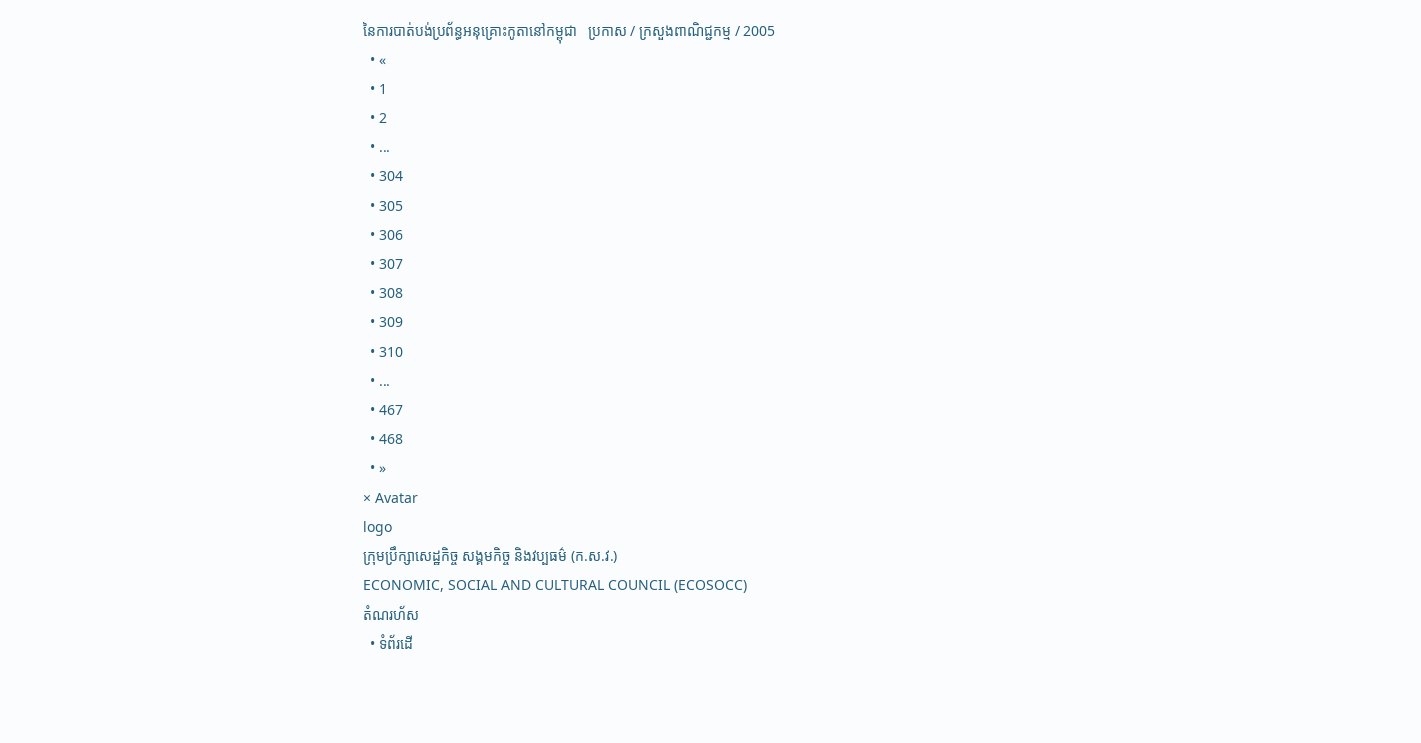នៃការបាត់បង់ប្រព័ន្ធអនុគ្រោះកូតានៅកម្ពុជា   ប្រកាស / ក្រសួងពាណិជ្ជកម្ម / 2005
  • «
  • 1
  • 2
  • ...
  • 304
  • 305
  • 306
  • 307
  • 308
  • 309
  • 310
  • ...
  • 467
  • 468
  • »
× Avatar
logo
ក្រុមប្រឹក្សាសេដ្ឋកិច្ច សង្គមកិច្ច និងវប្បធម៌ (ក.ស.វ.)
ECONOMIC, SOCIAL AND CULTURAL COUNCIL (ECOSOCC)
តំណរហ័ស
  • ទំព័រដើ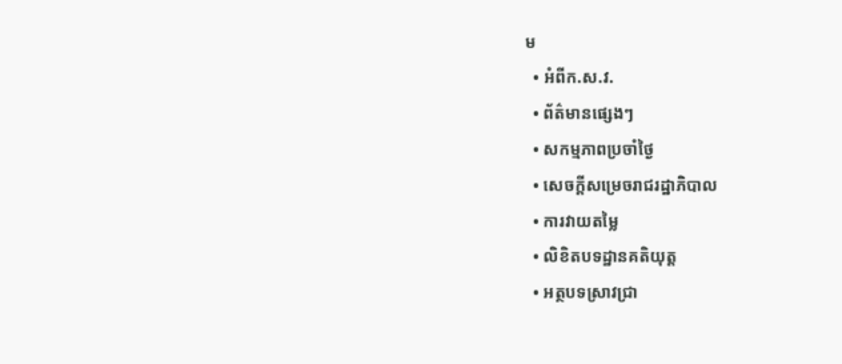ម
  • អំពីក.ស.វ.
  • ព័ត៌មានផ្សេងៗ
  • សកម្មភាពប្រចាំថ្ងៃ
  • សេចក្ដីសម្រេចរាជរដ្ឋាភិបាល
  • ការវាយតម្លៃ
  • លិខិតបទដ្ឋានគតិយុត្ត
  • អត្ថបទស្រាវជ្រា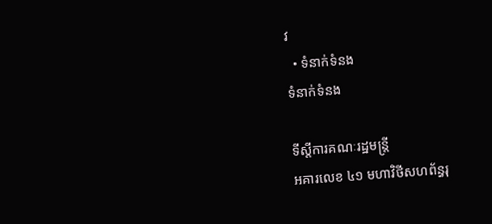វ
  • ទំនាក់ទំនង
ទំនាក់ទំនង

ទីស្តីការគណៈរដ្ឋមន្ត្រី
អគារលេខ ៤១ មហាវិថីសហព័ន្ធរុ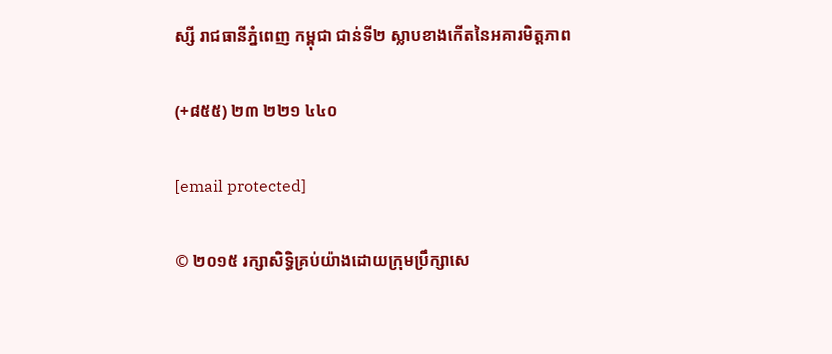ស្សី រាជធានីភ្នំពេញ កម្ពុជា ជាន់ទី២ ស្លាបខាងកើតនៃអគារមិត្តភាព

(+៨៥៥) ២៣ ២២១ ៤៤០

[email protected]

© ២០១៥ រក្សាសិទ្ធិគ្រប់យ៉ាងដោយក្រុមប្រឹក្សាសេ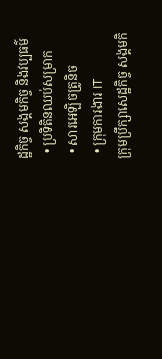ដ្ឋកិច្ច សង្គមកិច្ច និងវប្បធម៌
  • ប្រទិតិនឈប់សម្រាក
  • សារអេឡិចត្រូនិច
  • ក្រុមការងារ IT
ក្រុមប្រឹក្សាសេដ្ឋកិច្ច សង្គមកិ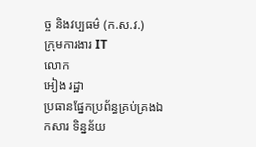ច្ច និងវប្បធម៌ (ក.ស.វ.)
ក្រុមការងារ IT
លោក
អៀង រដ្ឋា
ប្រធានផ្នែកប្រព័ន្ធគ្រប់គ្រងឯកសារ ទិន្នន័យ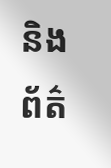និងព័ត៌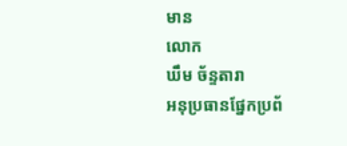មាន
លោក
ឃឹម ច័ន្ទតារា
អនុប្រធានផ្នែកប្រព័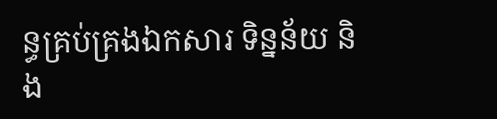ន្ធគ្រប់គ្រងឯកសារ ទិន្នន័យ និង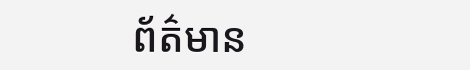ព័ត៌មាន